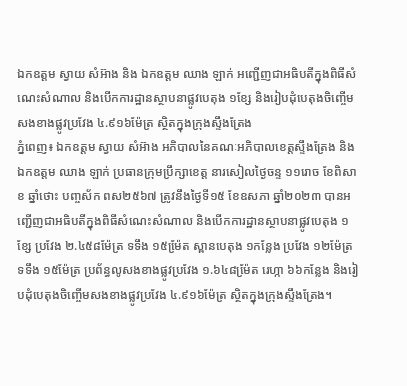ឯកឧត្ដម ស្វាយ សំអ៊ាង និង ឯកឧត្តម ឈាង ឡាក់ អញ្ជេីញជាអធិបតីក្នុងពិធីសំណេះសំណាល និងបើកការដ្ឋានស្ថាបនាផ្លូវបេតុង ១ខ្សែ និងរៀបដុំបេតុងចិញ្ចើមសងខាងផ្លូវប្រវែង ៤.៩១៦ម៉ែត្រ ស្ថិតក្នុងក្រុងស្ទឹងត្រែង
ភ្នំពេញ៖ ឯកឧត្ដម ស្វាយ សំអ៊ាង អភិបាលនៃគណៈអភិបាលខេត្តស្ទឹងត្រែង និង ឯកឧត្តម ឈាង ឡាក់ ប្រធានក្រុមប្រឹក្សាខេត្ត នារសៀលថ្ងៃចន្ទ ១១រោច ខែពិសាខ ឆ្នាំថោះ បញ្ចស័ក ពស២៥៦៧ ត្រូវនឹងថ្ងៃទី១៥ ខែឧសភា ឆ្នាំ២០២៣ បានអញ្ជេីញជាអធិបតីក្នុងពិធីសំណេះសំណាល និងបើកការដ្ឋានស្ថាបនាផ្លូវបេតុង ១ខ្សែ ប្រវែង ២.៤៥៨ម៉ែត្រ ទទឹង ១៥ម៉ែ្រត ស្ពានបេតុង ១កន្លែង ប្រវែង ១២ម៉ែត្រ ទទឹង ១៥ម៉ែត្រ ប្រព័ន្ធលូសងខាងផ្លូវប្រវែង ១.៦៤៨ម៉ែ្រត រេហ្កា ៦៦កន្លែង និងរៀបដុំបេតុងចិញ្ចើមសងខាងផ្លូវប្រវែង ៤.៩១៦ម៉ែត្រ ស្ថិតក្នុងក្រុងស្ទឹងត្រែង។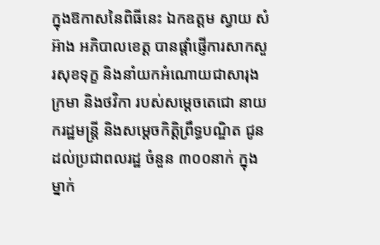ក្នុងឱកាសនៃពិធីនេះ ឯកឧត្ដម ស្វាយ សំអ៊ាង អភិបាលខេត្ត បានផ្ដាំផ្ញើការសាកសួរសុខទុក្ខ និងនាំយកអំណោយជាសារុង ក្រមា និងថវិកា របស់សម្ដេចតេជោ នាយករដ្ឋមន្ត្រី និងសម្ដេចកិត្តិព្រឹទ្ធបណ្ឌិត ជូនដល់ប្រជាពលរដ្ឋ ចំនួន ៣០០នាក់ ក្នុងម្នាក់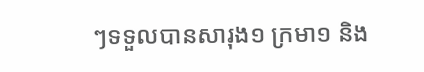ៗទទួលបានសារុង១ ក្រមា១ និង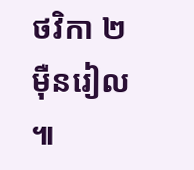ថវិកា ២ម៉ឺនរៀល ៕